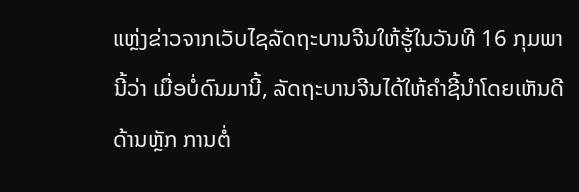ແຫຼ່ງຂ່າວຈາກເວັບໄຊລັດຖະບານຈີນໃຫ້ຮູ້ໃນວັນທີ 16 ກຸມພານີ້ວ່າ ເມື່ອບໍ່ດົນມານີ້, ລັດຖະບານຈີນໄດ້ໃຫ້ຄຳຊີ້ນຳໂດຍເຫັນດີດ້ານຫຼັກ ການຕໍ່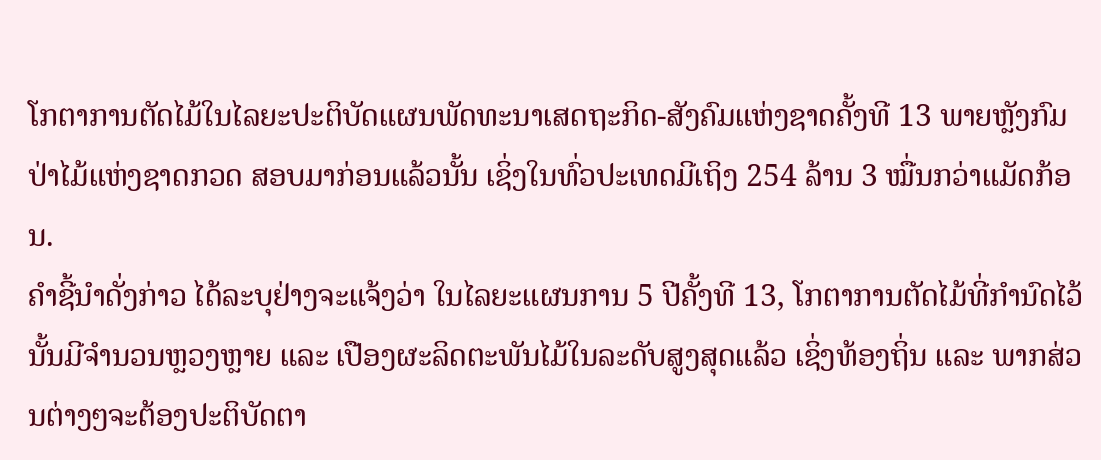ໂກຕາການຕັດໄມ້ໃນໄລຍະປະຕິບັດແຜນພັດທະນາເສດຖະກິດ-ສັງຄົມແຫ່ງຊາດຄັ້ງທີ 13 ພາຍຫຼັງກົມປ່າໄມ້ແຫ່ງຊາດກວດ ສອບມາກ່ອນແລ້ວນັ້ນ ເຊິ່ງໃນທົ່ວປະເທດມີເຖິງ 254 ລ້ານ 3 ໝື່ນກວ່າແມັດກ້ອນ.
ຄຳຊີ້ນຳດັ່ງກ່າວ ໄດ້ລະບຸຢ່າງຈະແຈ້ງວ່າ ໃນໄລຍະແຜນການ 5 ປີຄັ້ງທີ 13, ໂກຕາການຕັດໄມ້ທີ່ກຳນົດໄວ້ນັ້ນມີຈຳນວນຫຼວງຫຼາຍ ແລະ ເປືອງຜະລິດຕະພັນໄມ້ໃນລະດັບສູງສຸດແລ້ວ ເຊິ່ງທ້ອງຖິ່ນ ແລະ ພາກສ່ວນຕ່າງໆຈະຕ້ອງປະຕິບັດຕາ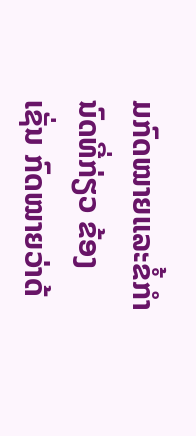ມກົດໝາຍແລະຂໍ້ກຳນົດທີ່ກ່ຽວ ຂ້ອງເຊັ່ນ ກົດໝາຍວ່າດ້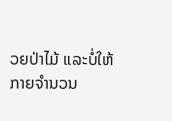ວຍປ່າໄມ້ ແລະບໍ່ໃຫ້ກາຍຈຳນວນ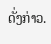ດັ່ງກ່າວ.